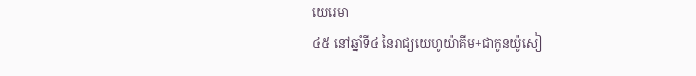យេរេមា
៤៥ នៅឆ្នាំទី៤ នៃរាជ្យយេហូយ៉ាគីម+ជាកូនយ៉ូសៀ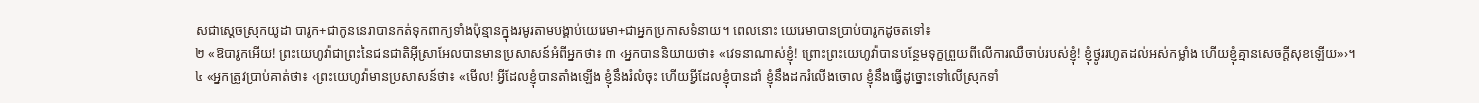សជាស្ដេចស្រុកយូដា បារូក+ជាកូននេរាបានកត់ទុកពាក្យទាំងប៉ុន្មានក្នុងរមូរតាមបង្គាប់យេរេមា+ជាអ្នកប្រកាសទំនាយ។ ពេលនោះ យេរេមាបានប្រាប់បារូកដូចតទៅ៖
២ «ឱបារូកអើយ! ព្រះយេហូវ៉ាជាព្រះនៃជនជាតិអ៊ីស្រាអែលបានមានប្រសាសន៍អំពីអ្នកថា៖ ៣ ‹អ្នកបាននិយាយថា៖ «វេទនាណាស់ខ្ញុំ! ព្រោះព្រះយេហូវ៉ាបានបន្ថែមទុក្ខព្រួយពីលើការឈឺចាប់របស់ខ្ញុំ! ខ្ញុំថ្ងូររហូតដល់អស់កម្លាំង ហើយខ្ញុំគ្មានសេចក្ដីសុខឡើយ»›។
៤ «អ្នកត្រូវប្រាប់គាត់ថា៖ ‹ព្រះយេហូវ៉ាមានប្រសាសន៍ថា៖ «មើល! អ្វីដែលខ្ញុំបានតាំងឡើង ខ្ញុំនឹងរំលំចុះ ហើយអ្វីដែលខ្ញុំបានដាំ ខ្ញុំនឹងដករំលើងចោល ខ្ញុំនឹងធ្វើដូច្នោះទៅលើស្រុកទាំ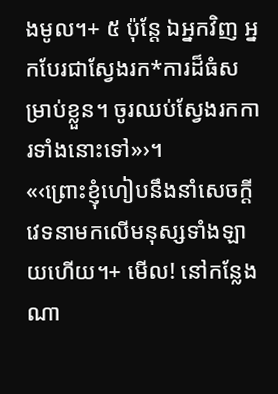ងមូល។+ ៥ ប៉ុន្តែ ឯអ្នកវិញ អ្នកបែរជាស្វែងរក*ការដ៏ធំសម្រាប់ខ្លួន។ ចូរឈប់ស្វែងរកការទាំងនោះទៅ»›។
«‹ព្រោះខ្ញុំហៀបនឹងនាំសេចក្ដីវេទនាមកលើមនុស្សទាំងឡាយហើយ។+ មើល! នៅកន្លែងណា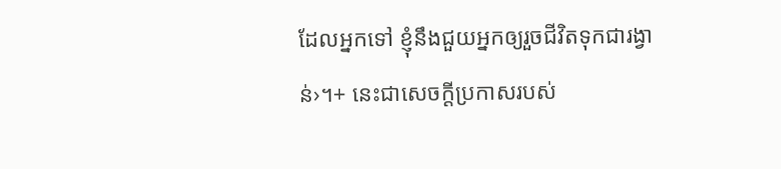ដែលអ្នកទៅ ខ្ញុំនឹងជួយអ្នកឲ្យរួចជីវិតទុកជារង្វាន់›។+ នេះជាសេចក្ដីប្រកាសរបស់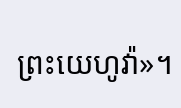ព្រះយេហូវ៉ា»។